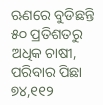ଋଣରେ ବୁଡିଛନ୍ତି ୫୦ ପ୍ରତିଶତରୁ ଅଧିକ ଚାଷୀ, ପରିବାର ପିଛା ୭୪,୧୧୨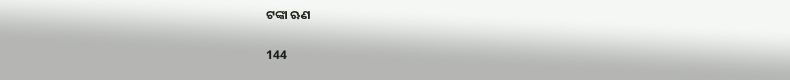ଟଙ୍କା ଋଣ

144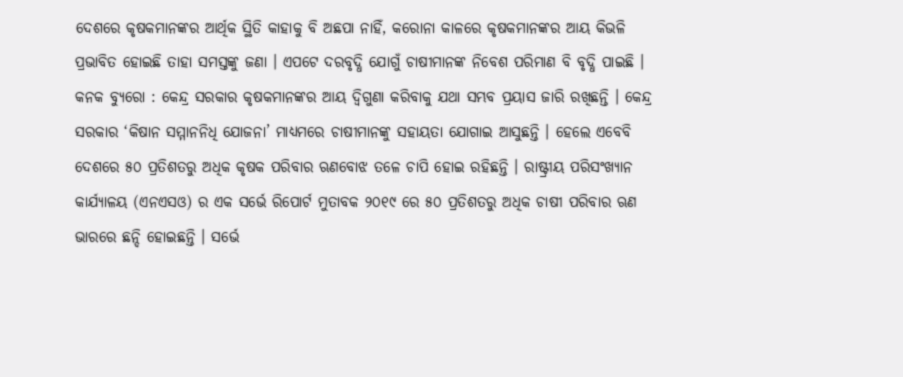ଦେଶରେ କୃଷକମାନଙ୍କର ଆର୍ଥିକ ସ୍ଥିତି କାହାକୁ ବି ଅଛପା ନାହିଁ, କରୋନା କାଳରେ କୃଷକମାନଙ୍କର ଆୟ କିଭଳି ପ୍ରଭାବିତ ହୋଇଛି ତାହା ସମସ୍ତଙ୍କୁ ଜଣା । ଏପଟେ ଦରବୃଦ୍ଧି ଯୋଗୁଁ ଚାଷୀମାନଙ୍କ ନିବେଶ ପରିମାଣ ବି ବୃଦ୍ଧି ପାଇଛି ।
କନକ ବ୍ୟୁରୋ : କେନ୍ଦ୍ର ସରକାର କୃଷକମାନଙ୍କର ଆୟ ଦ୍ୱିଗୁଣା କରିବାକୁ ଯଥା ସମ୍ଭବ ପ୍ରୟାସ ଜାରି ରଖିଛନ୍ତି । କେନ୍ଦ୍ର ସରକାର ‘କିଷାନ ସମ୍ମାନନିଧି ଯୋଜନା’ ମାଧ୍ୟମରେ ଚାଷୀମାନଙ୍କୁ ସହାୟତା ଯୋଗାଇ ଆସୁଛନ୍ତି । ହେଲେ ଏବେବି ଦେଶରେ ୫୦ ପ୍ରତିଶତରୁ ଅଧିକ କୃଷକ ପରିବାର ଋଣବୋଝ ତଳେ ଚାପି ହୋଇ ରହିଛନ୍ତି । ରାଷ୍ଟ୍ରୀୟ ପରିସଂଖ୍ୟାନ କାର୍ଯ୍ୟାଳୟ (ଏନଏସଓ) ର ଏକ ସର୍ଭେ ରିପୋର୍ଟ ମୁତାବକ ୨୦୧୯ ରେ ୫୦ ପ୍ରତିଶତରୁ ଅଧିକ ଚାଷୀ ପରିବାର ଋଣ ଭାରରେ ଛନ୍ଦି ହୋଇଛନ୍ତି । ସର୍ଭେ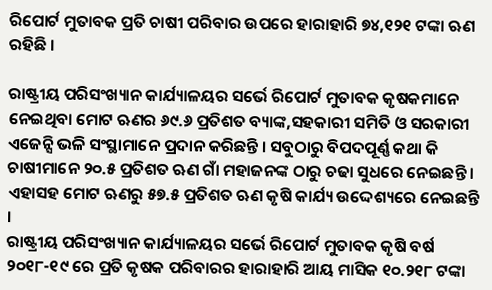ରିପୋର୍ଟ ମୁତାବକ ପ୍ରତି ଚାଷୀ ପରିବାର ଉପରେ ହାରାହାରି ୭୪,୧୨୧ ଟଙ୍କା ଋଣ ରହିଛି ।

ରାଷ୍ଟ୍ରୀୟ ପରିସଂଖ୍ୟାନ କାର୍ଯ୍ୟାଳୟର ସର୍ଭେ ରିପୋର୍ଟ ମୁତାବକ କୃଷକମାନେ ନେଇଥିବା ମୋଟ ଋଣର ୬୯.୬ ପ୍ରତିଶତ ବ୍ୟାଙ୍କ,ସହକାରୀ ସମିତି ଓ ସରକାରୀ ଏଜେନ୍ସି ଭଳି ସଂସ୍ଥାମାନେ ପ୍ରଦାନ କରିଛନ୍ତି । ସବୁଠାରୁ ବିପଦପୂର୍ଣ୍ଣ କଥା କି ଚାଷୀମାନେ ୨୦.୫ ପ୍ରତିଶତ ଋଣ ଗାଁ ମହାଜନଙ୍କ ଠାରୁ ଚଢା ସୁଧରେ ନେଇଛନ୍ତି । ଏହାସହ ମୋଟ ଋଣରୁ ୫୭.୫ ପ୍ରତିଶତ ଋଣ କୃଷି କାର୍ଯ୍ୟ ଉଦ୍ଦେଶ୍ୟରେ ନେଇଛନ୍ତି ।
ରାଷ୍ଟ୍ରୀୟ ପରିସଂଖ୍ୟାନ କାର୍ଯ୍ୟାଳୟର ସର୍ଭେ ରିପୋର୍ଟ ମୁତାବକ କୃଷି ବର୍ଷ ୨୦୧୮-୧୯ ରେ ପ୍ରତି କୃଷକ ପରିବାରର ହାରାହାରି ଆୟ ମାସିକ ୧୦.୨୧୮ ଟଙ୍କା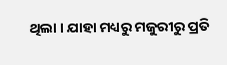ଥିଲା । ଯାହା ମଧ୍ୟରୁ ମଜୁରୀରୁ ପ୍ରତି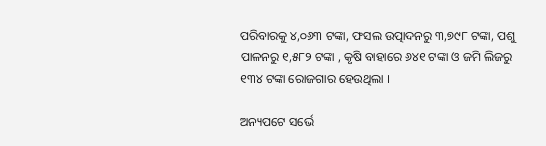ପରିବାରକୁ ୪,୦୬୩ ଟଙ୍କା, ଫସଲ ଉତ୍ପାଦନରୁ ୩,୭୯୮ ଟଙ୍କା, ପଶୁ ପାଳନରୁ ୧,୫୮୨ ଟଙ୍କା , କୃଷି ବାହାରେ ୬୪୧ ଟଙ୍କା ଓ ଜମି ଲିଜରୁ ୧୩୪ ଟଙ୍କା ରୋଜଗାର ହେଉଥିଲା ।

ଅନ୍ୟପଟେ ସର୍ଭେ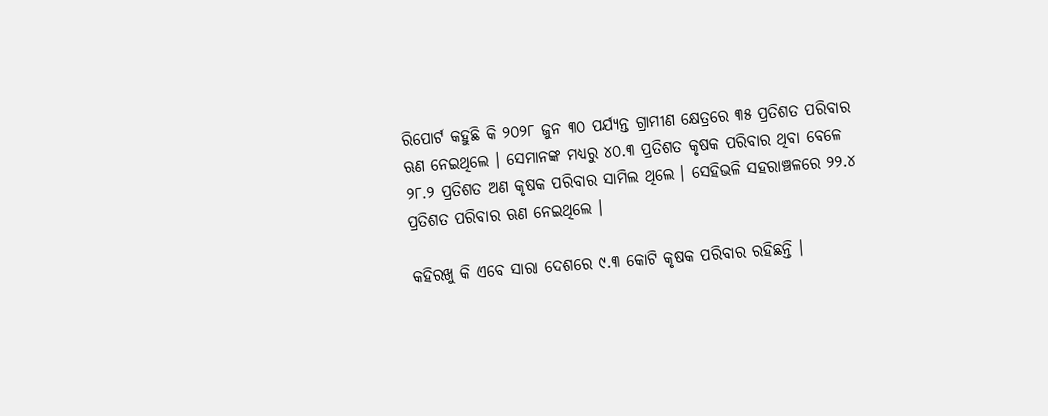ରିପୋର୍ଟ କହୁଛି କି ୨୦୨୮ ଜୁନ ୩୦ ପର୍ଯ୍ୟନ୍ତ ଗ୍ରାମୀଣ କ୍ଷେତ୍ରରେ ୩୫ ପ୍ରତିଶତ ପରିବାର ଋଣ ନେଇଥିଲେ । ସେମାନଙ୍କ ମଧ୍ୟରୁ ୪୦.୩ ପ୍ରତିଶତ କୃଷକ ପରିବାର ଥିବା ବେଳେ ୨୮.୨ ପ୍ରତିଶତ ଅଣ କୃଷକ ପରିବାର ସାମିଲ ଥିଲେ । ସେହିଭଳି ସହରାଞ୍ଚଳରେ ୨୨.୪ ପ୍ରତିଶତ ପରିବାର ଋଣ ନେଇଥିଲେ ।

କହିରଖୁ କି ଏବେ ସାରା ଦେଶରେ ୯.୩ କୋଟି କୃଷକ ପରିବାର ରହିଛନ୍ତି ।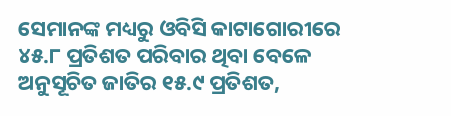ସେମାନଙ୍କ ମଧ୍ୟରୁ ଓବିସି କାଟାଗୋରୀରେ ୪୫.୮ ପ୍ରତିଶତ ପରିବାର ଥିବା ବେଳେ ଅନୁସୂଚିତ ଜାତିର ୧୫.୯ ପ୍ରତିଶତ,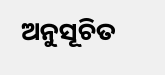ଅନୁସୂଚିତ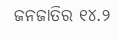ଜନଜାତିର ୧୪.୨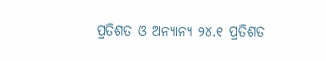ପ୍ରତିଶତ ଓ ଅନ୍ୟାନ୍ୟ ୨୪.୧ ପ୍ରତିଶତ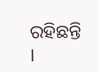ରହିଛନ୍ତି ।